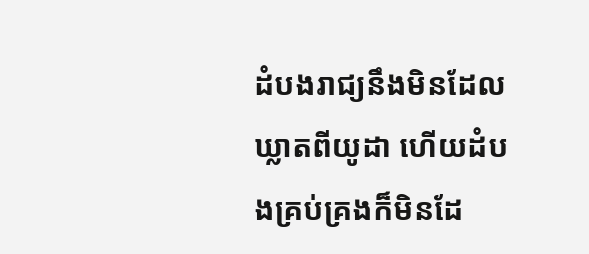ដំបងរាជ្យនឹងមិនដែលឃ្លាតពីយូដា ហើយដំបងគ្រប់គ្រងក៏មិនដែ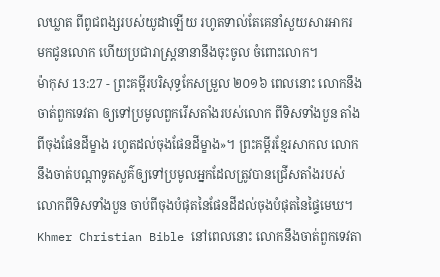លឃ្លាត ពីពូជពង្សរបស់យូដាឡើយ រហូតទាល់តែគេនាំសួយសារអាករ មកជូនលោក ហើយប្រជារាស្រ្តនានានឹងចុះចូល ចំពោះលោក។
ម៉ាកុស 13:27 - ព្រះគម្ពីរបរិសុទ្ធកែសម្រួល ២០១៦ ពេលនោះ លោកនឹងចាត់ពួកទេវតា ឲ្យទៅប្រមូលពួករើសតាំងរបស់លោក ពីទិសទាំងបួន តាំងពីចុងផែនដីម្ខាង រហូតដល់ចុងផែនដីម្ខាង»។ ព្រះគម្ពីរខ្មែរសាកល លោកនឹងចាត់បណ្ដាទូតសួគ៌ឲ្យទៅប្រមូលអ្នកដែលត្រូវបានជ្រើសតាំងរបស់លោកពីទិសទាំងបួន ចាប់ពីចុងបំផុតនៃផែនដីដល់ចុងបំផុតនៃផ្ទៃមេឃ។ Khmer Christian Bible នៅពេលនោះ លោកនឹងចាត់ពួកទេវតា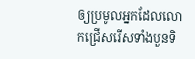ឲ្យប្រមូលអ្នកដែលលោកជ្រើសរើសទាំងបួនទិ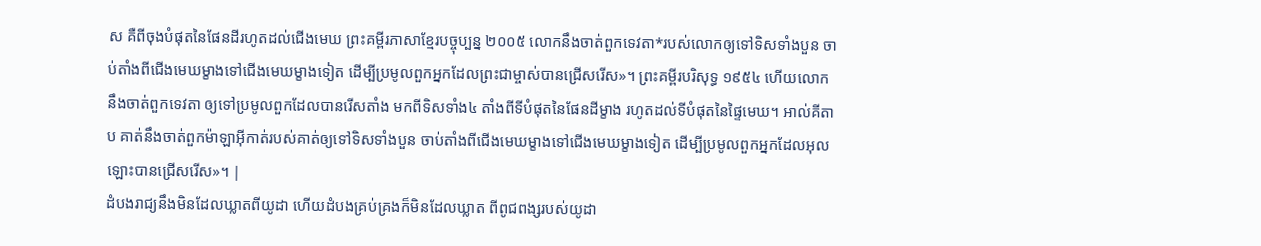ស គឺពីចុងបំផុតនៃផែនដីរហូតដល់ជើងមេឃ ព្រះគម្ពីរភាសាខ្មែរបច្ចុប្បន្ន ២០០៥ លោកនឹងចាត់ពួកទេវតា*របស់លោកឲ្យទៅទិសទាំងបួន ចាប់តាំងពីជើងមេឃម្ខាងទៅជើងមេឃម្ខាងទៀត ដើម្បីប្រមូលពួកអ្នកដែលព្រះជាម្ចាស់បានជ្រើសរើស»។ ព្រះគម្ពីរបរិសុទ្ធ ១៩៥៤ ហើយលោកនឹងចាត់ពួកទេវតា ឲ្យទៅប្រមូលពួកដែលបានរើសតាំង មកពីទិសទាំង៤ តាំងពីទីបំផុតនៃផែនដីម្ខាង រហូតដល់ទីបំផុតនៃផ្ទៃមេឃ។ អាល់គីតាប គាត់នឹងចាត់ពួកម៉ាឡាអ៊ីកាត់របស់គាត់ឲ្យទៅទិសទាំងបួន ចាប់តាំងពីជើងមេឃម្ខាងទៅជើងមេឃម្ខាងទៀត ដើម្បីប្រមូលពួកអ្នកដែលអុលឡោះបានជ្រើសរើស»។ |
ដំបងរាជ្យនឹងមិនដែលឃ្លាតពីយូដា ហើយដំបងគ្រប់គ្រងក៏មិនដែលឃ្លាត ពីពូជពង្សរបស់យូដា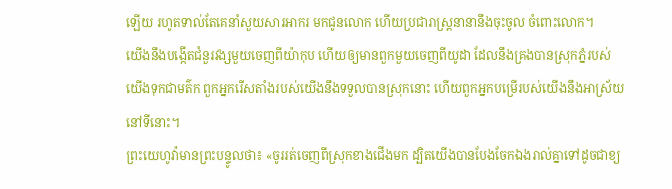ឡើយ រហូតទាល់តែគេនាំសួយសារអាករ មកជូនលោក ហើយប្រជារាស្រ្តនានានឹងចុះចូល ចំពោះលោក។
យើងនឹងបង្កើតជំនួរវង្សមួយចេញពីយ៉ាកុប ហើយឲ្យមានពួកមួយចេញពីយូដា ដែលនឹងគ្រងបានស្រុកភ្នំរបស់យើងទុកជាមត៌ក ពួកអ្នករើសតាំងរបស់យើងនឹងទទួលបានស្រុកនោះ ហើយពួកអ្នកបម្រើរបស់យើងនឹងអាស្រ័យនៅទីនោះ។
ព្រះយេហូវ៉ាមានព្រះបន្ទូលថា៖ «ចូររត់ចេញពីស្រុកខាងជើងមក ដ្បិតយើងបានបែងចែកឯងរាល់គ្នាទៅដូចជាខ្យ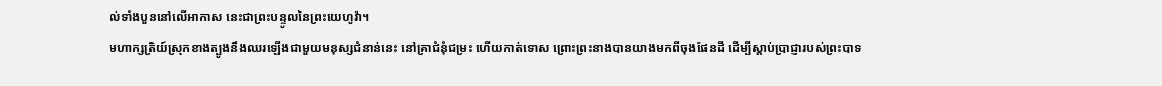ល់ទាំងបួននៅលើអាកាស នេះជាព្រះបន្ទូលនៃព្រះយេហូវ៉ា។
មហាក្សត្រិយ៍ស្រុកខាងត្បូងនឹងឈរឡើងជាមួយមនុស្សជំនាន់នេះ នៅគ្រាជំនុំជម្រះ ហើយកាត់ទោស ព្រោះព្រះនាងបានយាងមកពីចុងផែនដី ដើម្បីស្តាប់ប្រាជ្ញារបស់ព្រះបាទ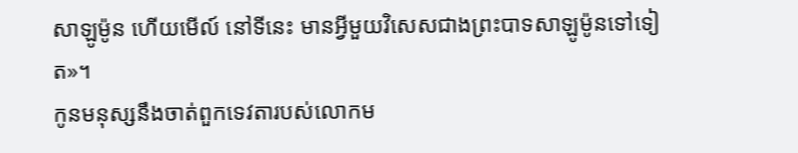សាឡូម៉ូន ហើយមើល៍ នៅទីនេះ មានអ្វីមួយវិសេសជាងព្រះបាទសាឡូម៉ូនទៅទៀត»។
កូនមនុស្សនឹងចាត់ពួកទេវតារបស់លោកម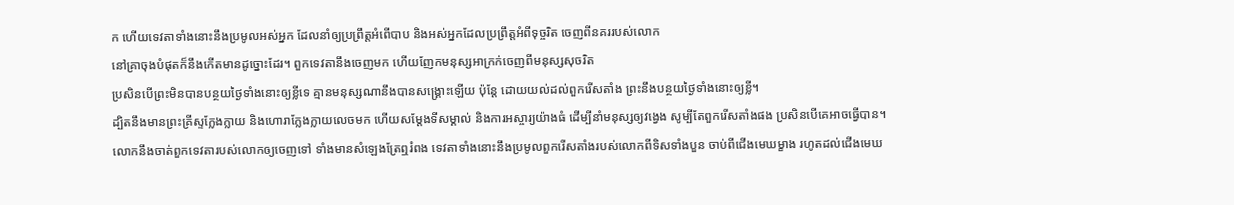ក ហើយទេវតាទាំងនោះនឹងប្រមូលអស់អ្នក ដែលនាំឲ្យប្រព្រឹត្តអំពើបាប និងអស់អ្នកដែលប្រព្រឹត្តអំពីទុច្ចរិត ចេញពីនគររបស់លោក
នៅគ្រាចុងបំផុតក៏នឹងកើតមានដូច្នោះដែរ។ ពួកទេវតានឹងចេញមក ហើយញែកមនុស្សអាក្រក់ចេញពីមនុស្សសុចរិត
ប្រសិនបើព្រះមិនបានបន្ថយថ្ងៃទាំងនោះឲ្យខ្លីទេ គ្មានមនុស្សណានឹងបានសង្គ្រោះឡើយ ប៉ុន្តែ ដោយយល់ដល់ពួករើសតាំង ព្រះនឹងបន្ថយថ្ងៃទាំងនោះឲ្យខ្លី។
ដ្បិតនឹងមានព្រះគ្រីស្ទក្លែងក្លាយ និងហោរាក្លែងក្លាយលេចមក ហើយសម្តែងទីសម្គាល់ និងការអស្ចារ្យយ៉ាងធំ ដើម្បីនាំមនុស្សឲ្យវង្វេង សូម្បីតែពួករើសតាំងផង ប្រសិនបើគេអាចធ្វើបាន។
លោកនឹងចាត់ពួកទេវតារបស់លោកឲ្យចេញទៅ ទាំងមានសំឡេងត្រែឮរំពង ទេវតាទាំងនោះនឹងប្រមូលពួករើសតាំងរបស់លោកពីទិសទាំងបួន ចាប់ពីជើងមេឃម្ខាង រហូតដល់ជើងមេឃ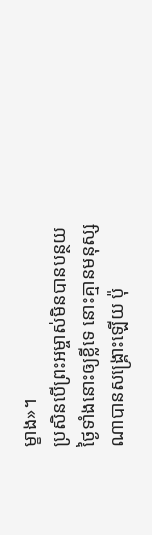ម្ខាង»។
ប្រសិនបើព្រះអម្ចាស់មិនបានបន្ថយថ្ងៃទាំងនោះឲ្យខ្លីទេ នោះគ្មានមនុស្សណាបានសង្គ្រោះឡើយ ប៉ុ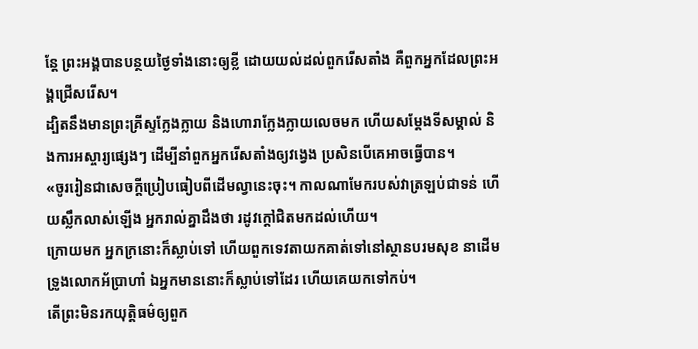ន្តែ ព្រះអង្គបានបន្ថយថ្ងៃទាំងនោះឲ្យខ្លី ដោយយល់ដល់ពួករើសតាំង គឺពួកអ្នកដែលព្រះអង្គជ្រើសរើស។
ដ្បិតនឹងមានព្រះគ្រីស្ទក្លែងក្លាយ និងហោរាក្លែងក្លាយលេចមក ហើយសម្តែងទីសម្គាល់ និងការអស្ចារ្យផេ្សងៗ ដើម្បីនាំពួកអ្នករើសតាំងឲ្យវង្វេង ប្រសិនបើគេអាចធ្វើបាន។
«ចូររៀនជាសេចក្តីប្រៀបធៀបពីដើមល្វានេះចុះ។ កាលណាមែករបស់វាត្រឡប់ជាទន់ ហើយស្លឹកលាស់ឡើង អ្នករាល់គ្នាដឹងថា រដូវក្តៅជិតមកដល់ហើយ។
ក្រោយមក អ្នកក្រនោះក៏ស្លាប់ទៅ ហើយពួកទេវតាយកគាត់ទៅនៅស្ថានបរមសុខ នាដើមទ្រូងលោកអ័ប្រាហាំ ឯអ្នកមាននោះក៏ស្លាប់ទៅដែរ ហើយគេយកទៅកប់។
តើព្រះមិនរកយុត្តិធម៌ឲ្យពួក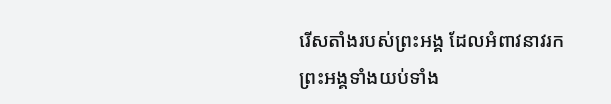រើសតាំងរបស់ព្រះអង្គ ដែលអំពាវនាវរកព្រះអង្គទាំងយប់ទាំង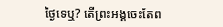ថ្ងៃទេឬ? តើព្រះអង្គចេះតែព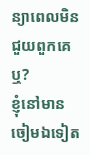ន្យាពេលមិនជួយពួកគេឬ?
ខ្ញុំនៅមានចៀមឯទៀត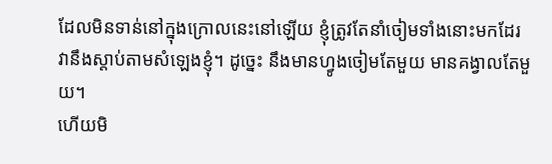ដែលមិនទាន់នៅក្នុងក្រោលនេះនៅឡើយ ខ្ញុំត្រូវតែនាំចៀមទាំងនោះមកដែរ វានឹងស្តាប់តាមសំឡេងខ្ញុំ។ ដូច្នេះ នឹងមានហ្វូងចៀមតែមួយ មានគង្វាលតែមួយ។
ហើយមិ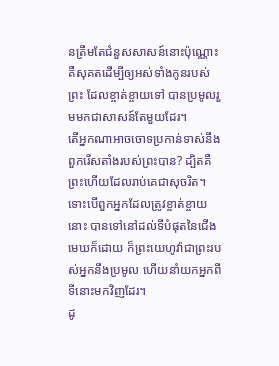នត្រឹមតែជំនួសសាសន៍នោះប៉ុណ្ណោះ គឺសុគតដើម្បីឲ្យអស់ទាំងកូនរបស់ព្រះ ដែលខ្ចាត់ខ្ចាយទៅ បានប្រមូលរួមមកជាសាសន៍តែមួយដែរ។
តើអ្នកណាអាចចោទប្រកាន់ទាស់នឹងពួករើសតាំងរបស់ព្រះបាន? ដ្បិតគឺព្រះហើយដែលរាប់គេជាសុចរិត។
ទោះបើពួកអ្នកដែលត្រូវខ្ចាត់ខ្ចាយនោះ បានទៅនៅដល់ទីបំផុតនៃជើងមេឃក៏ដោយ ក៏ព្រះយេហូវ៉ាជាព្រះរបស់អ្នកនឹងប្រមូល ហើយនាំយកអ្នកពីទីនោះមកវិញដែរ។
ដូ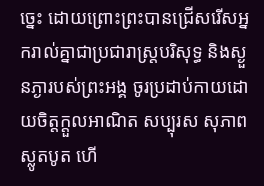ច្នេះ ដោយព្រោះព្រះបានជ្រើសរើសអ្នករាល់គ្នាជាប្រជារាស្រ្តបរិសុទ្ធ និងស្ងួនភ្ងារបស់ព្រះអង្គ ចូរប្រដាប់កាយដោយចិត្តក្តួលអាណិត សប្បុរស សុភាព ស្លូតបូត ហើ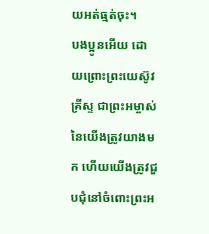យអត់ធ្មត់ចុះ។
បងប្អូនអើយ ដោយព្រោះព្រះយេស៊ូវគ្រីស្ទ ជាព្រះអម្ចាស់នៃយើងត្រូវយាងមក ហើយយើងត្រូវជួបជុំនៅចំពោះព្រះអ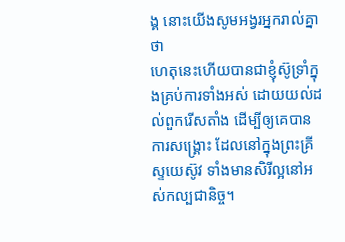ង្គ នោះយើងសូមអង្វរអ្នករាល់គ្នាថា
ហេតុនេះហើយបានជាខ្ញុំស៊ូទ្រាំក្នុងគ្រប់ការទាំងអស់ ដោយយល់ដល់ពួករើសតាំង ដើម្បីឲ្យគេបានការសង្គ្រោះ ដែលនៅក្នុងព្រះគ្រីស្ទយេស៊ូវ ទាំងមានសិរីល្អនៅអស់កល្បជានិច្ច។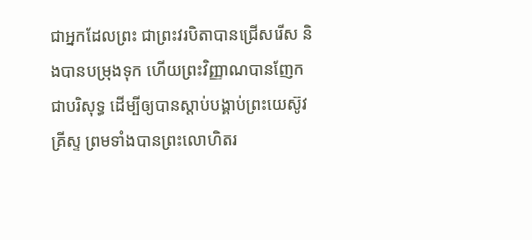ជាអ្នកដែលព្រះ ជាព្រះវរបិតាបានជ្រើសរើស និងបានបម្រុងទុក ហើយព្រះវិញ្ញាណបានញែកជាបរិសុទ្ធ ដើម្បីឲ្យបានស្តាប់បង្គាប់ព្រះយេស៊ូវគ្រីស្ទ ព្រមទាំងបានព្រះលោហិតរ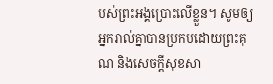បស់ព្រះអង្គប្រោះលើខ្លួន។ សូមឲ្យអ្នករាល់គ្នាបានប្រកបដោយព្រះគុណ និងសេចក្តីសុខសា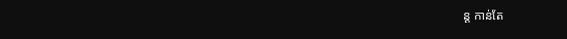ន្ត កាន់តែ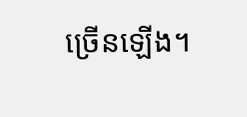ច្រើនឡើង។